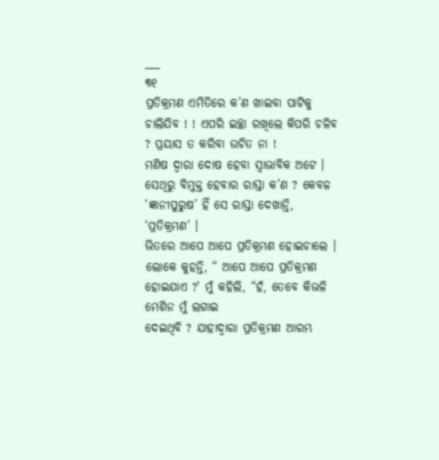___
୩୧
ପ୍ରତିକ୍ରମଣ ଏମିତିରେ କ’ଣ ଖାଇବା ପାଟିକୁ ଚାଲିଯିବ ! ! ଏପରି ଇଚ୍ଛା ରଖିଲେ କିପରି ଚଳିବ ? ପ୍ରୟାସ ତ କରିବା ଉଚିତ ନା !
ମଣିଷ ଦ୍ବାରା ଦୋଷ ହେବା ସ୍ବାଭାବିକ ଅଟେ । ସେଥିରୁ ବିମୁକ୍ତ ହେବାର ରାସ୍ତା କ’ଣ ? କେବଳ ‘ଜ୍ଞାନୀପୁରୁଷ’ ହିଁ ସେ ରାସ୍ତା ଦେଖାନ୍ତି, ‘ପ୍ରତିକ୍ରମଣ’ ।
ଭିତରେ ଆପେ ଆପେ ପ୍ରତିକ୍ରମଣ ହୋଇଚାଲେ । ଲୋକେ କୁହନ୍ତି, “ ଆପେ ଆପେ ପ୍ରତିକ୍ରମଣ ହୋଇଯାଏ ?' ମୁଁ କହିଲି, “ହଁ, ତେବେ କିଭଳି ମେଶିନ ମୁଁ ଲଗାଇ
ଦେଇଥିବି ? ଯାହାଦ୍ବାରା ପ୍ରତିକ୍ରମଣ ଆରମ୍ଭ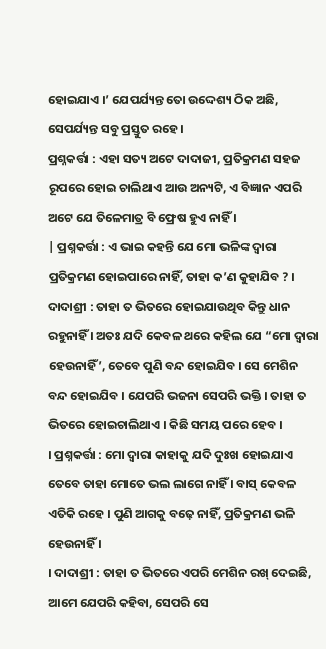ହୋଇଯାଏ ।’ ଯେପର୍ଯ୍ୟନ୍ତ ତୋ ଉଦ୍ଦେଶ୍ୟ ଠିକ ଅଛି, ସେପର୍ଯ୍ୟନ୍ତ ସବୁ ପ୍ରସ୍ତୁତ ରହେ ।
ପ୍ରଶ୍ନକର୍ତ୍ତା : ଏହା ସତ୍ୟ ଅଟେ ଦାଦାଜୀ, ପ୍ରତିକ୍ରମଣ ସହଜ ରୂପରେ ହୋଇ ଚାଲିଥାଏ ଆଉ ଅନ୍ୟଟି, ଏ ବିଜ୍ଞାନ ଏପରି ଅଟେ ଯେ ତିଳେମାତ୍ର ବି ଫ୍ରେଷ ହୁଏ ନାହିଁ ।
| ପ୍ରଶ୍ନକର୍ତ୍ତା : ଏ ଭାଇ କହନ୍ତି ଯେ ମୋ ଭଳିଙ୍କ ଦ୍ଵାରା ପ୍ରତିକ୍ରମଣ ହୋଇପାରେ ନାହିଁ, ତାହା କ’ଣ କୁହାଯିବ ? । ଦାଦାଶ୍ରୀ : ତାହା ତ ଭିତରେ ହୋଇଯାଉଥିବ କିନ୍ତୁ ଧାନ ରହୁନାହିଁ । ଅତଃ ଯଦି କେବଳ ଥରେ କହିଲ ଯେ “ମୋ ଦ୍ଵାରା ହେଉନାହିଁ’, ତେବେ ପୁଣି ବନ୍ଦ ହୋଇଯିବ । ସେ ମେଶିନ ବନ୍ଦ ହୋଇଯିବ । ଯେପରି ଭଜନା ସେପରି ଭକ୍ତି । ତାହା ତ ଭିତରେ ହୋଇଚାଲିଥାଏ । କିଛି ସମୟ ପରେ ହେବ ।
। ପ୍ରଶ୍ନକର୍ତ୍ତା : ମୋ ଦ୍ଵାରା କାହାକୁ ଯଦି ଦୁଃଖ ହୋଇଯାଏ ତେବେ ତାହା ମୋତେ ଭଲ ଲାଗେ ନାହିଁ । ବାସ୍ କେବଳ ଏତିକି ରହେ । ପୁଣି ଆଗକୁ ବଢ଼େ ନାହିଁ, ପ୍ରତିକ୍ରମଣ ଭଳି ହେଉନାହିଁ ।
। ଦାଦାଶ୍ରୀ : ତାହା ତ ଭିତରେ ଏପରି ମେଶିନ ରଖ୍ ଦେଇଛି, ଆମେ ଯେପରି କହିବା, ସେପରି ସେ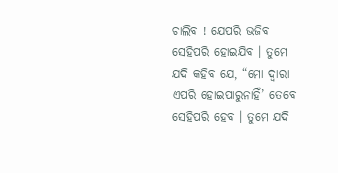ଚାଲିବ ! ଯେପରି ଭଜିବ ସେହିପରି ହୋଇଯିବ । ତୁମେ ଯଦି କହିବ ଯେ, “ମୋ ଦ୍ଵାରା ଏପରି ହୋଇପାରୁନାହିଁ’ ତେବେ ସେହିପରି ହେବ । ତୁମେ ଯଦି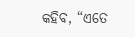କହିବ, “ଏତେ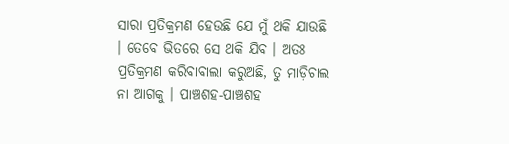ସାରା ପ୍ରତିକ୍ରମଣ ହେଉଛି ଯେ ମୁଁ ଥକି ଯାଉଛି । ତେବେ ଭିତରେ ସେ ଥକି ଯିବ । ଅତଃ ପ୍ରତିକ୍ରମଣ କରିବାବାଲା କରୁଅଛି, ତୁ ମାଡ଼ିଚାଲ ନା ଆଗକୁ । ପାଞ୍ଚଶହ-ପାଞ୍ଚଶହ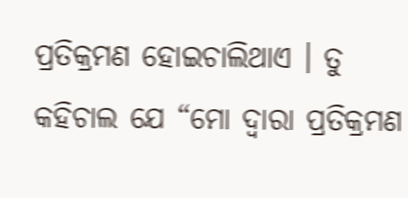ପ୍ରତିକ୍ରମଣ ହୋଇଚାଲିଥାଏ । ତୁ କହିଚାଲ ଯେ “ମୋ ଦ୍ଵାରା ପ୍ରତିକ୍ରମଣ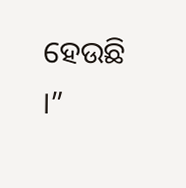ହେଉଛି ।”